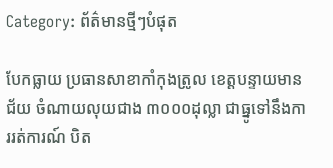Category: ព័ត៌មានថ្មីៗបំផុត

បែកធ្លាយ ប្រធានសាខាកាំកុងត្រូល ខេត្តបន្ទាយមានជ័យ ចំណាយលុយជាង ៣០០០ដុល្លា ជាធ្នូទៅនឹងការរត់ការណ៍ បិត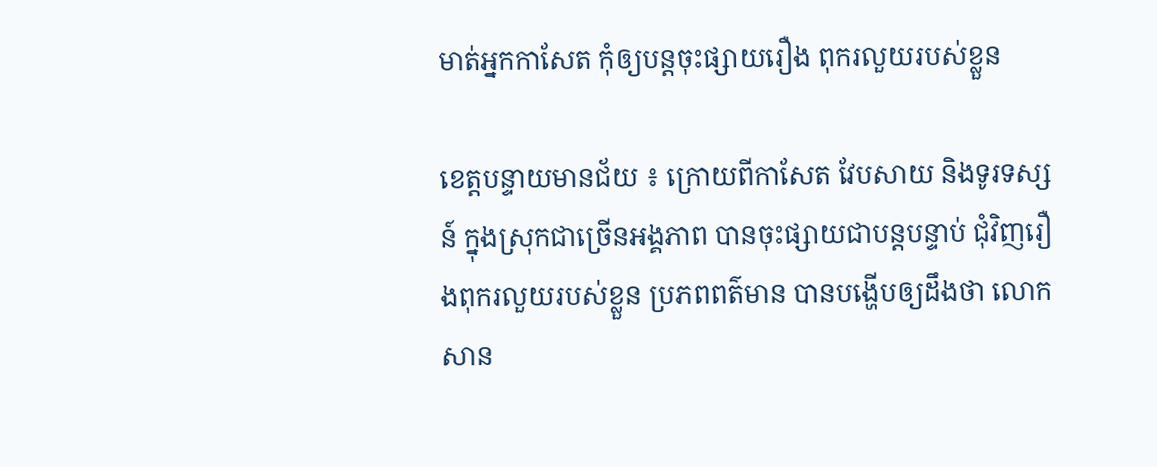មាត់អ្នកកាសែត កុំឲ្យបន្តចុះផ្សាយរឿង ពុករលួយរបស់ខ្លួន

ខេត្តបន្ទាយមានជ័យ ៖ ក្រោយពីកាសែត វែបសាយ និងទូរទស្សន៍ ក្នុងស្រុកជាច្រើនអង្គភាព បានចុះផ្សាយជាបន្តបន្ទាប់ ជុំវិញរឿងពុករលួយរបស់ខ្លួន ប្រភពពត៌មាន បានបង្ហើបឲ្យដឹងថា លោក សាន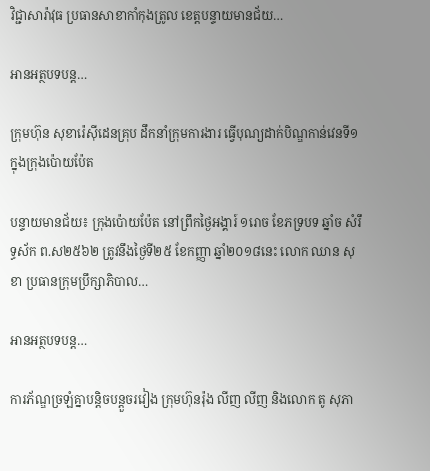វិជ្ជាសារ៉ាវុធ ប្រធានសាខាកាំកុងត្រូល ខេត្តបន្ទាយមានជ័យ…

អានអត្ថបទបន្ត…

ក្រុមហ៊ុន សុខារ៉េសុីដេនគ្រុប ដឹកនាំក្រុមការងារ ធ្វើបុណ្យដាក់បិណ្ឌកាន់វេនទី១ ក្នុងក្រុងប៉ោយប៉ែត

បន្ទាយមានជ័យ៖ ក្រុងប៉ោយប៉ែត នៅព្រឹកថ្ងៃអង្គារ៍ ១រោច ខែភទ្របទ ឆ្នាំច សំរឹទ្ធស័ក ព.ស២៥៦២ ត្រូវនឹងថ្ងៃទី២៥ ខែកញ្ញា ឆ្នាំ២០១៨នេះ លោក ឈាន សុខា ប្រធានក្រុមប្រឹក្សាភិបាល…

អានអត្ថបទបន្ត…

ការភ័ណ្ឌច្រឡំគ្នាបនិ្តចបន្តួចរវៀង ក្រុមហ៊ុនរ៉ុង លីញ លីញ និងលោក តូ សុភា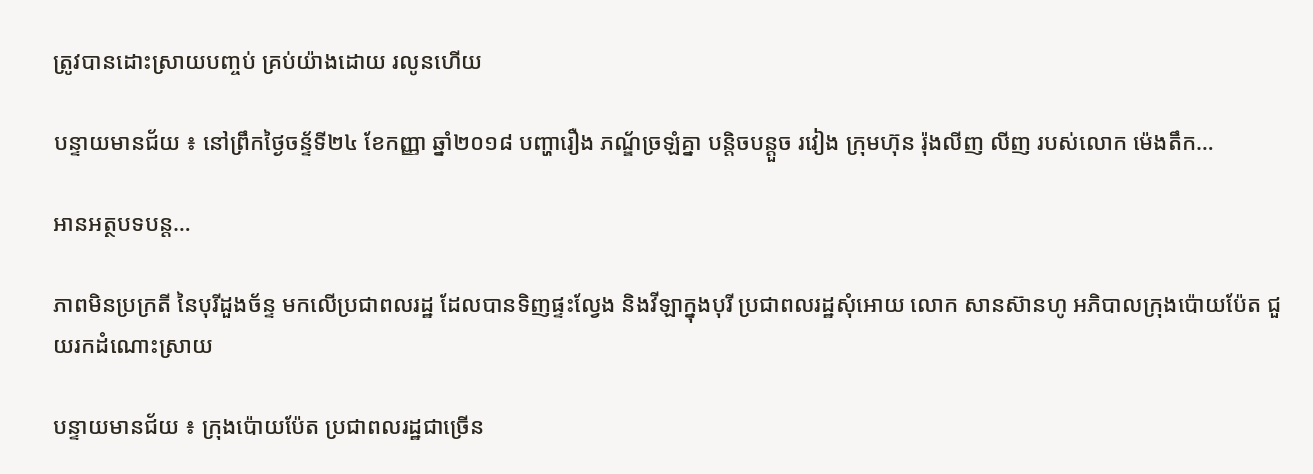ត្រូវបានដោះស្រាយបញ្ចប់ គ្រប់យ៉ាងដោយ រលូនហើយ

បន្ទាយមានជ័យ ៖ នៅព្រឹកថ្ងៃចន្ទ័ទី២៤ ខែកញ្ញា ឆ្នាំ២០១៨ បញ្ហារឿង ភណ្ឌ័ច្រឡំគ្នា បន្តិចបន្តួច រវៀង ក្រុមហ៊ុន រ៉ុងលីញ លីញ របស់លោក ម៉េងតឹក…

អានអត្ថបទបន្ត…

ភាពមិនប្រក្រតី នៃបុរីដួងច័ន្ទ មកលើប្រជាពលរដ្ឋ ដែលបានទិញផ្ទះល្វែង និងវីឡាក្នុងបុរី ប្រជាពលរដ្ឋសុំអោយ លោក សានស៊ានហូ អភិបាលក្រុងប៉ោយប៉ែត ជួយរកដំណោះស្រាយ

បន្ទាយមានជ័យ ៖ ក្រុងប៉ោយប៉ែត ប្រជាពលរដ្ឋជាច្រើន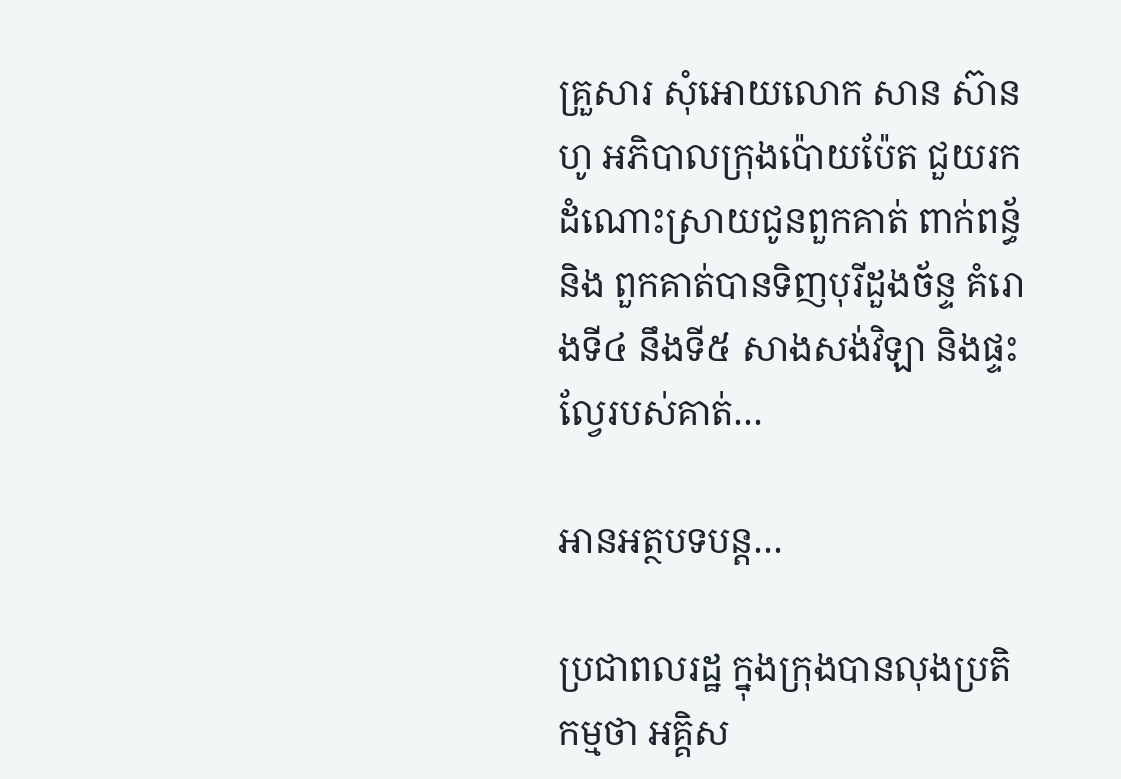គ្រួសារ សុំអោយលោក សាន ស៊ានហូ អភិបាលក្រុងប៉ោយប៉ែត ជួយរកដំណោះស្រាយជូនពួកគាត់ ពាក់ពន្ធ័និង ពួកគាត់បានទិញបុរីដួងច័ន្ទ គំរោងទី៤ នឹងទី៥ សាងសង់វិឡា និងផ្ទះល្វែរបស់គាត់…

អានអត្ថបទបន្ត…

ប្រជាពលរដ្ឋ ក្នុងក្រុងបានលុងប្រតិកម្មថា អគ្គិស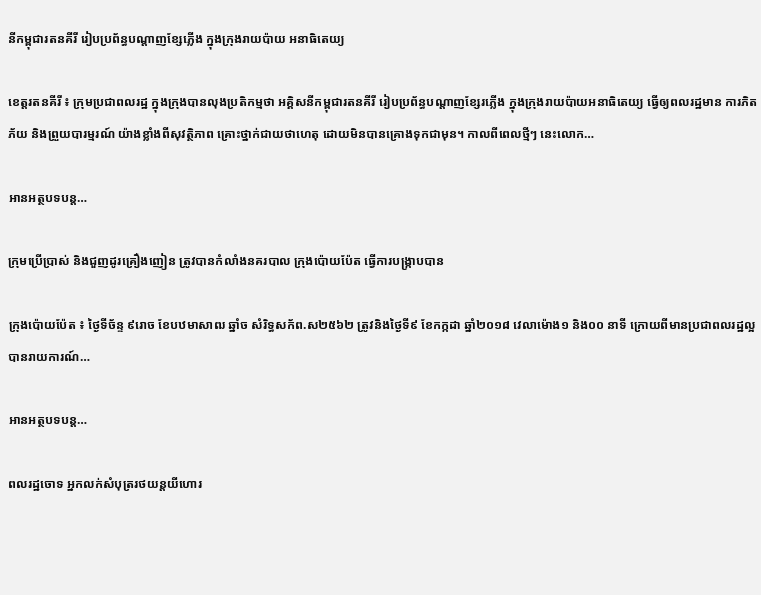នីកម្ពុជារតនគីរី រៀបប្រព័ន្ធបណ្តាញខ្សែភ្លើង ក្នុងក្រុងរាយប៉ាយ អនាធិតេយ្យ

ខេត្តរតនគីរី ៖ ក្រុមប្រជាពលរដ្ឋ ក្នុងក្រុងបានលុងប្រតិកម្មថា អគ្គិសនីកម្ពុជារតនគីរី រៀបប្រព័ន្ធបណ្តាញខ្សែរភ្លើង ក្នុងក្រុងរាយប៉ាយអនាធិតេយ្យ ធ្វើឲ្យពលរដ្ឋមាន ការភិតភ័យ និងព្រួយបារម្មរណ៍ យ៉ាងខ្លាំងពីសុវត្ថិភាព គ្រោះថ្នាក់ជាយថាហេតុ ដោយមិនបានគ្រោងទុកជាមុន។ កាលពីពេលថ្មីៗ នេះលោក…

អានអត្ថបទបន្ត…

ក្រុមប្រើប្រាស់ និងជួញដូរគ្រឿងញៀន ត្រូវបានកំលាំងនគរបាល ក្រុងប៉ោយប៉ែត ធ្វើការបង្ក្រាបបាន

ក្រុងប៉ោយប៉ែត ៖ ថ្ងៃទីច័ន្ទ ៩រោច ខែបឋមាសាឍ ឆ្នាំច សំរិទ្ធសក័ព.ស២៥៦២ ត្រូវនិងថ្ងៃទី៩ ខែកក្កដា ឆ្នាំ២០១៨ វេលាម៉ោង១ និង០០ នាទី ក្រោយពីមានប្រជាពលរដ្ឋល្អ បានរាយការណ៍…

អានអត្ថបទបន្ត…

ពលរដ្ឋចោទ អ្នកលក់សំបុត្ររថយន្តយីហោរ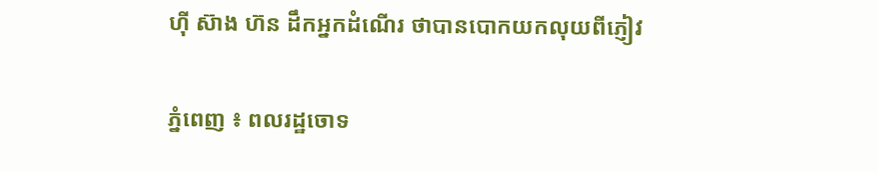ហ៊ី ស៊ាង ហ៊ន ដឹកអ្នកដំណើរ ថាបានបោកយកលុយពីភ្ញៀវ

ភ្នំពេញ ៖ ពលរដ្ឋចោទ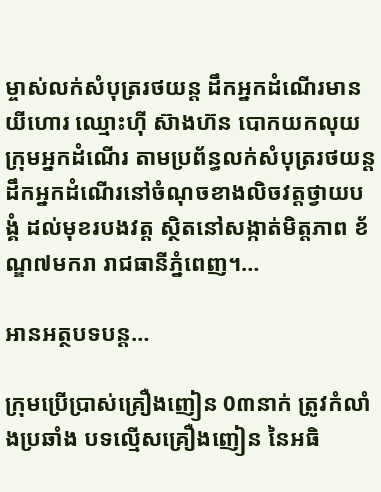ម្ចាស់លក់សំបុត្ររថយន្ត ដឹកអ្នកដំណើរមានយីហោរ ឈ្មោះហ៊ី ស៊ាងហ៊ន បោកយកលុយ ក្រុមអ្នកដំណើរ តាមប្រព័ន្ធលក់សំបុត្ររថយន្ត ដឹកអ្នកដំណើរនៅចំណុចខាងលិចវត្តថ្វាយបង្គំ ដល់មុខរបងវត្ត ស្ថិតនៅសង្កាត់មិត្តភាព ខ័ណ្ឌ៧មករា រាជធានីភ្នំពេញ។…

អានអត្ថបទបន្ត…

ក្រុមប្រើប្រាស់គ្រឿងញៀន 0៣នាក់ ត្រូវកំលាំងប្រឆាំង បទល្មើសគ្រឿងញៀន នៃអធិ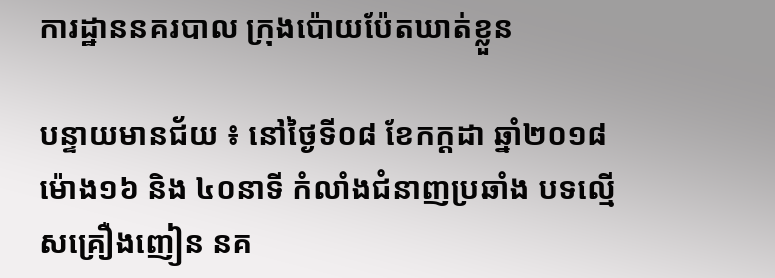ការដ្ឋាននគរបាល ក្រុងប៉ោយប៉ែតឃាត់ខ្លួន

បន្ទាយមានជ័យ ៖ នៅថ្ងៃទី០៨ ខែកក្តដា ឆ្នាំ២០១៨ ម៉ោង១៦ និង ៤០នាទី កំលាំងជំនាញប្រឆាំង បទល្មើសគ្រឿងញៀន នគ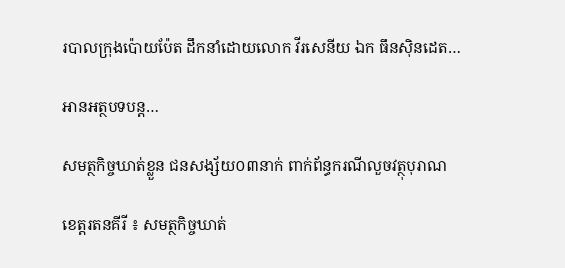របាលក្រុងប៉ោយប៉ែត ដឹកនាំដោយលោក វីរសេនីយ ឯក ធឹនសុិនដេត…

អានអត្ថបទបន្ត…

សមត្ថកិច្ចឃាត់ខ្លួន ជនសង្ស័យ០៣នាក់ ពាក់ព័ន្ធករណីលួចវត្ថុបុរាណ

ខេត្តរតនគីរី ៖ សមត្ថកិច្ចឃាត់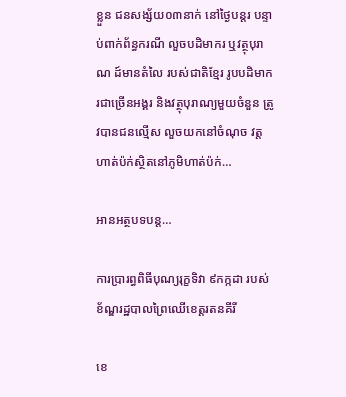ខ្លួន ជនសង្ស័យ០៣នាក់ នៅថ្ងៃបន្តរ បន្ទាប់ពាក់ព័ន្ធករណី លួចបដិមាករ ឬវត្ថុបុរាណ ដ៍មានតំលៃ របស់ជាតិខ្មែរ រូបបដិមាករជាច្រើនអង្គរ និងវត្ថុបុរាណ្យមួយចំនួន ត្រូវបានជនល្មើស លួចយកនៅចំណុច វត្តហាត់ប៉ក់ស្ថិតនៅភូមិហាត់ប៉ក់…

អានអត្ថបទបន្ត…

ការប្រារព្ធពិធីបុណ្យរុក្ខទិវា ៩កក្កដា របស់ខ័ណ្ឌរដ្ឋបាលព្រៃឈើខេត្តរតនគីរី

ខេ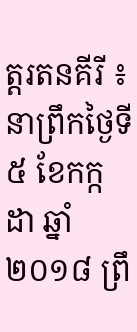ត្តរតនគីរី ៖ នាព្រឹកថ្ងៃទី៥ ខែកក្កដា ឆ្នាំ២០១៨ ព្រឹ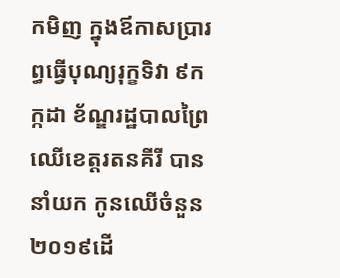កមិញ ក្នុងឪកាសប្រារព្ធធ្វើបុណ្យរុក្ខទិវា ៩កក្កដា ខ័ណ្ឌរដ្ឋបាលព្រៃឈើខេត្តរតនគីរី បាននាំយក កូនឈើចំនួន២០១៩ដើ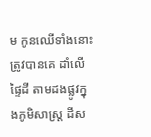ម កូនឈើទាំងនោះត្រូវបានគេ ដាំលើផ្ទៃដី តាមដងផ្លូវក្នុងភូមិសាស្ត្រ ដីស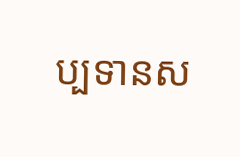ប្បទានស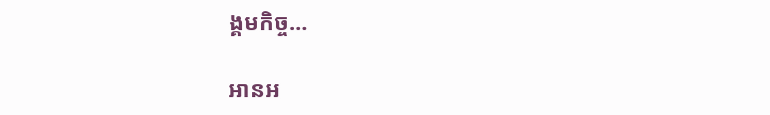ង្គមកិច្ច…

អានអ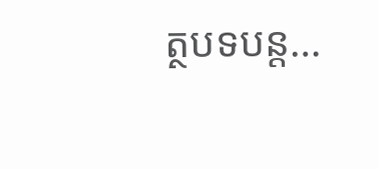ត្ថបទបន្ត…